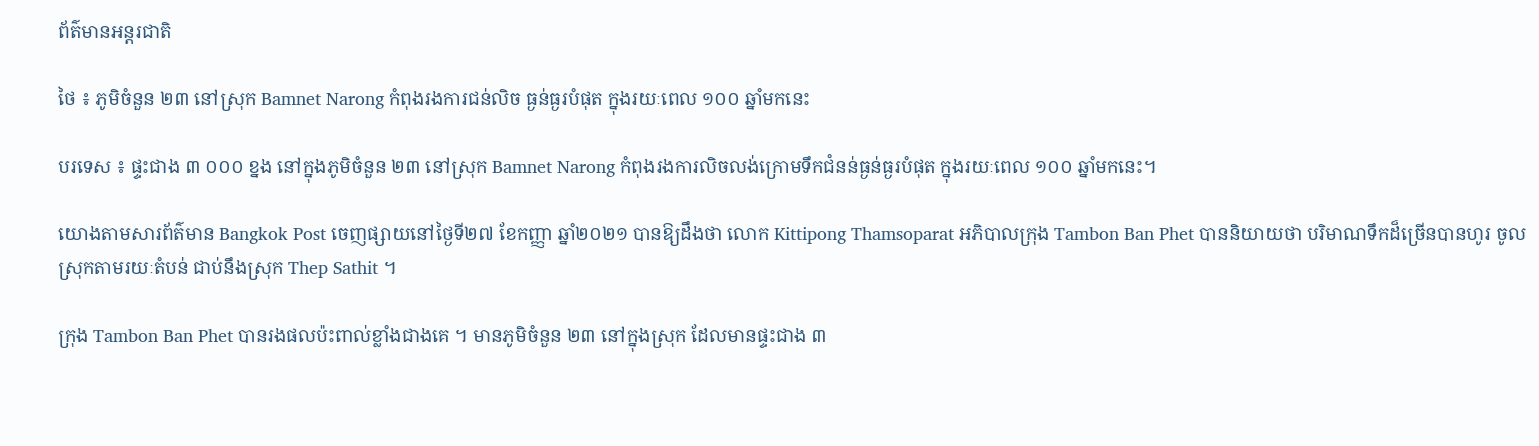ព័ត៌មានអន្តរជាតិ

ថៃ ៖ ភូមិចំនួន ២៣ នៅស្រុក Bamnet Narong កំពុងរងការជន់លិច ធ្ងន់ធ្ងរបំផុត ក្នុងរយៈពេល ១០០ ឆ្នាំមកនេះ

បរទេស ៖ ផ្ទះជាង ៣ ០០០ ខ្នង នៅក្នុងភូមិចំនួន ២៣ នៅស្រុក Bamnet Narong កំពុងរងការលិចលង់ក្រោមទឹកជំនន់ធ្ងន់ធ្ងរបំផុត ក្នុងរយៈពេល ១០០ ឆ្នាំមកនេះ។

យោងតាមសារព័ត៌មាន Bangkok Post ចេញផ្សាយនៅថ្ងៃទី២៧ ខែកញ្ញា ឆ្នាំ២០២១ បានឱ្យដឹងថា លោក Kittipong Thamsoparat អភិបាលក្រុង Tambon Ban Phet បាននិយាយថា បរិមាណទឹកដ៏ច្រើនបានហូរ ចូលស្រុកតាមរយៈតំបន់ ជាប់នឹងស្រុក Thep Sathit ។

ក្រុង Tambon Ban Phet បានរងផលប៉ះពាល់ខ្លាំងជាងគេ ។ មានភូមិចំនួន ២៣ នៅក្នុងស្រុក ដែលមានផ្ទះជាង ៣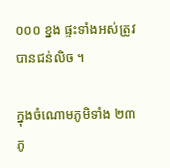០០០ ខ្នង ផ្ទះទាំងអស់ត្រូវបានជន់លិច ។

ក្នុងចំណោមភូមិទាំង ២៣ ភូ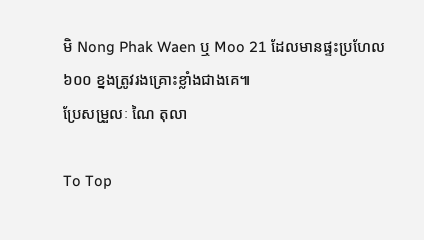មិ Nong Phak Waen ឬ Moo 21 ដែលមានផ្ទះប្រហែល ៦០០ ខ្នងត្រូវរងគ្រោះខ្លាំងជាងគេ៕
ប្រែសម្រួលៈ ណៃ តុលា

To Top